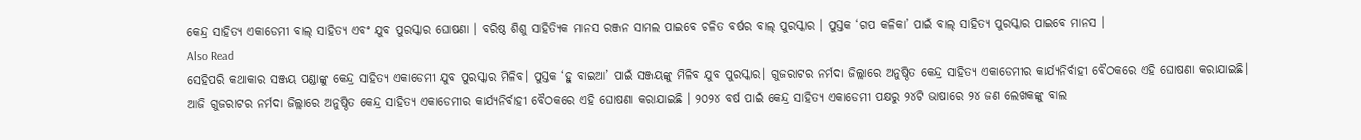କେନ୍ଦ୍ର ସାହିତ୍ୟ ଏକାଡେମୀ ବାଲ୍ ସାହିତ୍ୟ ଏବଂ ଯୁବ ପୁରସ୍କାର ଘୋଷଣା । ବରିଷ୍ଠ ଶିଶୁ ସାହିତ୍ୟିକ ମାନସ ରଞ୍ଜନ ସାମଲ ପାଇବେ ଚଳିତ ବର୍ଷର ବାଲ୍ ପୁରସ୍କାର । ପୁସ୍ତକ ‘ଗପ କଳିକା’ ପାଇଁ ବାଲ୍ ସାହିତ୍ୟ ପୁରସ୍କାର ପାଇବେ ମାନସ ।
Also Read
ସେହିପରି କଥାକାର ସଞ୍ଜୟ ପଣ୍ଡାଙ୍କୁ କେନ୍ଦ୍ର ସାହିତ୍ୟ ଏକାଡେମୀ ଯୁବ ପୁରସ୍କାର ମିଳିବ। ପୁସ୍ତକ ‘ହୁ ବାଇଆ’ ପାଇଁ ସଞ୍ଜୟଙ୍କୁ ମିଳିବ ଯୁବ ପୁରସ୍କାର। ଗୁଜରାଟର ନର୍ମଦା ଜିଲ୍ଲାରେ ଅନୁଷ୍ଠିତ କେନ୍ଦ୍ର ସାହିତ୍ୟ ଏକାଡେମୀର କାର୍ଯ୍ୟନିର୍ବାହୀ ବୈଠକରେ ଏହି ଘୋଷଣା କରାଯାଇଛି।
ଆଜି ଗୁଜରାଟର ନର୍ମଦା ଜିଲ୍ଲାରେ ଅନୁଷ୍ଠିତ କେନ୍ଦ୍ର ସାହିତ୍ୟ ଏକାଡେମୀର କାର୍ଯ୍ୟନିର୍ବାହୀ ବୈଠକରେ ଏହି ଘୋଷଣା କରାଯାଇଛି । ୨୦୨୪ ବର୍ଷ ପାଇଁ କେନ୍ଦ୍ର ସାହିତ୍ୟ ଏକାଡେମୀ ପକ୍ଷରୁ ୨୪ଟି ଭାଷାରେ ୨୪ ଜଣ ଲେଖକଙ୍କୁ ବାଲ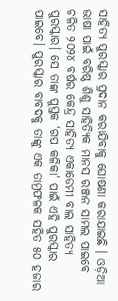ସାହିତ୍ୟ ପୁରସ୍କାର ପ୍ରଦାନ କରାଯିବାକୁ ଘୋଷଣା କରାଯାଇଛି । ଓଡ଼ିଆ ଭାଷା ପାଇଁ ବରିଷ୍ଠ ଶିଶୁ ସାହିତ୍ୟିକ ମାନସ ରଞ୍ଜନ ସାମଲ ପାଇବେ ଚଳିତ ୨୦୨୪ ବର୍ଷର କେନ୍ଦ୍ର ସାହିତ୍ୟ ଏକାଡେମୀ ବାଲ ସାହିତ୍ୟ ପୁରସ୍କାର। ସେ ତାଙ୍କ ପୁସ୍ତକ ‘ଗପ କଳିକା’ ପାଇଁ ଏହି ପୁରସ୍କାର ପାଇବେ। ପୁରସ୍କାର ବାବଦକୁ ତାଙ୍କୁ ଏକ ତାମ୍ରଫଳକ ସହିତ ୫୦ ହଜାର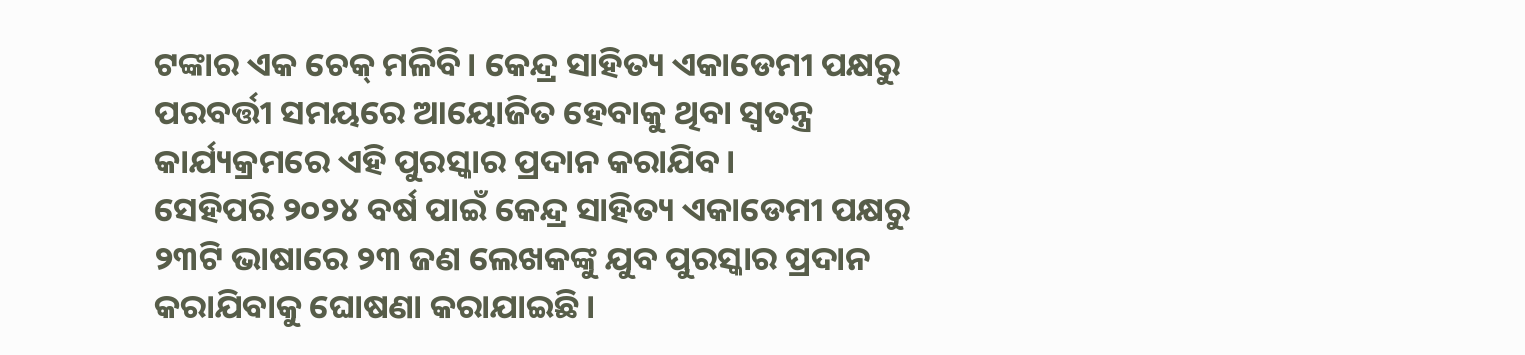ଟଙ୍କାର ଏକ ଚେକ୍ ମଳିବି। କେନ୍ଦ୍ର ସାହିତ୍ୟ ଏକାଡେମୀ ପକ୍ଷରୁ ପରବର୍ତ୍ତୀ ସମୟରେ ଆୟୋଜିତ ହେବାକୁ ଥିବା ସ୍ୱତନ୍ତ୍ର କାର୍ଯ୍ୟକ୍ରମରେ ଏହି ପୁରସ୍କାର ପ୍ରଦାନ କରାଯିବ।
ସେହିପରି ୨୦୨୪ ବର୍ଷ ପାଇଁ କେନ୍ଦ୍ର ସାହିତ୍ୟ ଏକାଡେମୀ ପକ୍ଷରୁ ୨୩ଟି ଭାଷାରେ ୨୩ ଜଣ ଲେଖକଙ୍କୁ ଯୁବ ପୁରସ୍କାର ପ୍ରଦାନ କରାଯିବାକୁ ଘୋଷଣା କରାଯାଇଛି।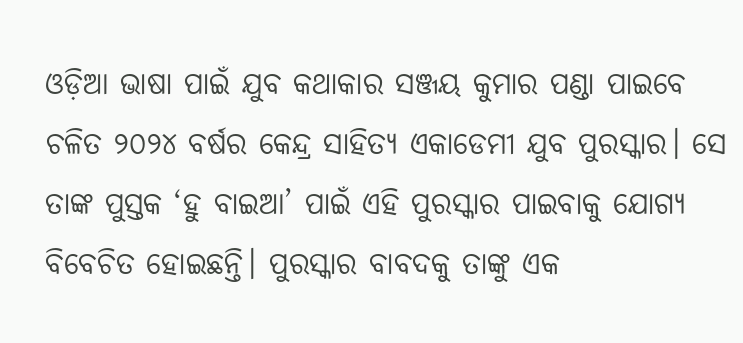ଓଡ଼ିଆ ଭାଷା ପାଇଁ ଯୁବ କଥାକାର ସଞ୍ଜୟ କୁମାର ପଣ୍ଡା ପାଇବେ ଚଳିତ ୨୦୨୪ ବର୍ଷର କେନ୍ଦ୍ର ସାହିତ୍ୟ ଏକାଡେମୀ ଯୁବ ପୁରସ୍କାର। ସେ ତାଙ୍କ ପୁସ୍ତକ ‘ହୁ ବାଇଆ’ ପାଇଁ ଏହି ପୁରସ୍କାର ପାଇବାକୁ ଯୋଗ୍ୟ ବିବେଚିତ ହୋଇଛନ୍ତି। ପୁରସ୍କାର ବାବଦକୁ ତାଙ୍କୁ ଏକ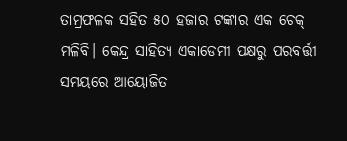ତାମ୍ରଫଳକ ସହିତ ୫୦ ହଜାର ଟଙ୍କାର ଏକ ଚେକ୍ ମଳିବି। କେନ୍ଦ୍ର ସାହିତ୍ୟ ଏକାଡେମୀ ପକ୍ଷରୁ ପରବର୍ତ୍ତୀ ସମୟରେ ଆୟୋଜିତ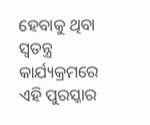ହେବାକୁ ଥିବା ସ୍ୱତନ୍ତ୍ର କାର୍ଯ୍ୟକ୍ରମରେ ଏହି ପୁରସ୍କାର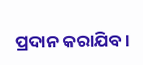ପ୍ରଦାନ କରାଯିବ।